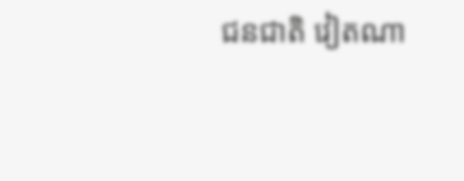ជនជាតិ វៀតណា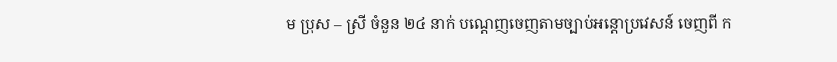ម ប្រុស – ស្រី ចំនួន ២៤ នាក់ បណ្ដេញចេញតាមច្បាប់អន្តោប្រវេសន៍ ចេញពី ក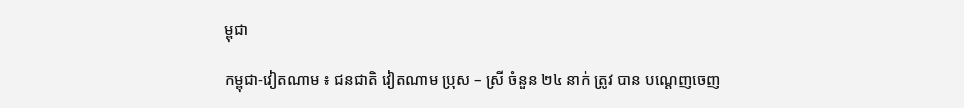ម្ពុជា

កម្ពុជា-វៀតណាម ៖ ជនជាតិ វៀតណាម ប្រុស – ស្រី ចំនួន ២៤ នាក់ ត្រូវ បាន បណ្ដេញចេញ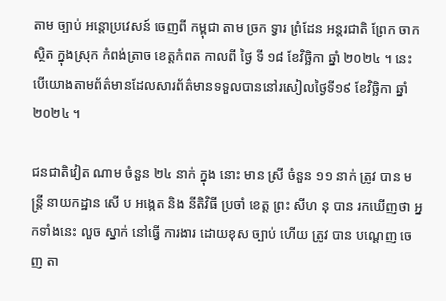តាម ច្បាប់ អន្តោប្រវេសន៍ ចេញពី កម្ពុជា តាម ច្រក ទ្វារ ព្រំដែន អន្តរជាតិ ព្រែក ចាក ស្ថិត ក្នុងស្រុក កំពង់ត្រាច ខេត្តកំពត កាលពី ថ្ងៃ ទី ១៨ ខែវិច្ឆិកា ឆ្នាំ ២០២៤ ។ នេះបើយោងតាមព័ត៌មានដែលសារព័ត៌មានទទួលបាននៅរសៀលថ្ងៃទី១៩ ខែវិច្ឆិកា ឆ្នាំ២០២៤ ។

ជនជាតិវៀត ណាម ចំនួន ២៤ នាក់ ក្នុង នោះ មាន ស្រី ចំនួន ១១ នាក់ ត្រូវ បាន មន្ត្រី នាយកដ្ឋាន សើ ប អង្កេត និង នីតិវិធី ប្រចាំ ខេត្ត ព្រះ សីហ នុ បាន រកឃើញថា អ្នកទាំងនេះ លួច ស្នាក់ នៅធ្វើ ការងារ ដោយខុស ច្បាប់ ហើយ ត្រូវ បាន បណ្ដេញ ចេញ តា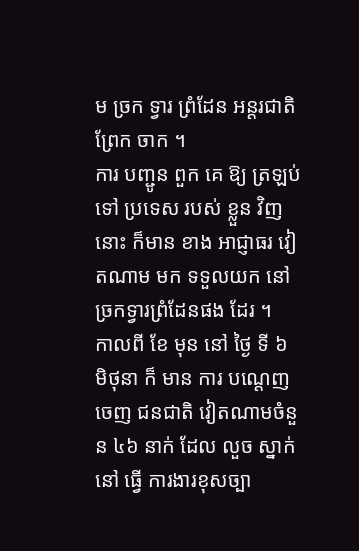ម ច្រក ទ្វារ ព្រំដែន អន្តរជាតិ ព្រែក ចាក ។
ការ បញ្ជូន ពួក គេ ឱ្យ ត្រឡប់ ទៅ ប្រទេស របស់ ខ្លួន វិញ នោះ ក៏មាន ខាង អាជ្ញាធរ វៀតណាម មក ទទួលយក នៅច្រកទ្វារព្រំដែនផង ដែរ ។
កាលពី ខែ មុន នៅ ថ្ងៃ ទី ៦ មិថុនា ក៏ មាន ការ បណ្ដេញចេញ ជនជាតិ វៀតណាមចំនួន ៤៦ នាក់ ដែល លួច ស្នាក់ នៅ ធ្វើ ការងារខុសច្បា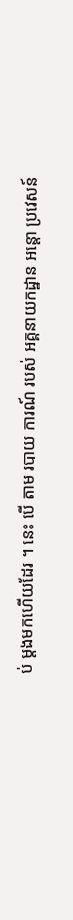ប់ ម្ដងមកហើយដែរ ។ នេះ បើ តាម របាយ ការណ៍ របស់ អគ្គនាយកដ្ឋាន អន្តោ ប្រវេសន៍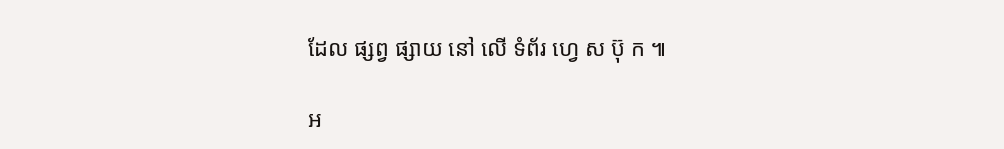ដែល ផ្សព្វ ផ្សាយ នៅ លើ ទំព័រ ហ្វេ ស ប៊ុ ក ៕

អ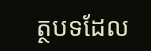ត្ថបទដែល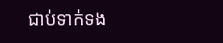ជាប់ទាក់ទង